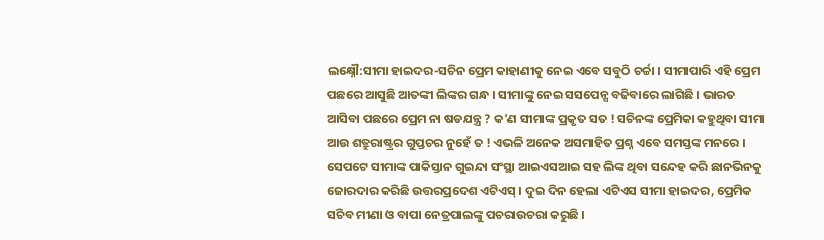ଲକ୍ଷ୍ନୌ:ସୀମା ହାଇଦର-ସଚିନ ପ୍ରେମ କାହାଣୀକୁ ନେଇ ଏବେ ସବୁଠି ଚର୍ଚ୍ଚା । ସୀମାପାରି ଏହି ପ୍ରେମ ପଛରେ ଆସୁଛି ଆତଙ୍କୀ ଲିଙ୍କର ଗନ୍ଧ । ସୀମାଙ୍କୁ ନେଇ ସସପେନ୍ସ ବଢିବାରେ ଲାଗିଛି । ଭାରତ ଆସିବା ପଛରେ ପ୍ରେମ ନା ଷଡଯନ୍ତ୍ର ? କ'ଣ ସୀମାଙ୍କ ପ୍ରକୃତ ସତ ! ସଚିନଙ୍କ ପ୍ରେମିକା କହୁଥିବା ସୀମା ଆଉ ଶତ୍ରୁରାଷ୍ଟ୍ରର ଗୁପ୍ତଚର ନୁହେଁ ତ ! ଏଭଳି ଅନେକ ଅସମାହିତ ପ୍ରଶ୍ନ ଏବେ ସମସ୍ତଙ୍କ ମନରେ । ସେପଟେ ସୀମାଙ୍କ ପାକିସ୍ତାନ ଗୁଇନ୍ଦା ସଂସ୍ଥା ଆଇଏସଆଇ ସହ ଲିଙ୍କ ଥିବା ସନ୍ଦେହ କରି ଛାନଭିନକୁ ଜୋରଦାର କରିଛି ଉତ୍ତରପ୍ରଦେଶ ଏଟିଏସ୍ । ଦୁଇ ଦିନ ହେଲା ଏଟିଏସ ସୀମା ହାଇଦର, ପ୍ରେମିକ ସଚିବ ମୀଣା ଓ ବାପା ନେତ୍ରପାଲଙ୍କୁ ପଚରାଉଚରା କରୁଛି ।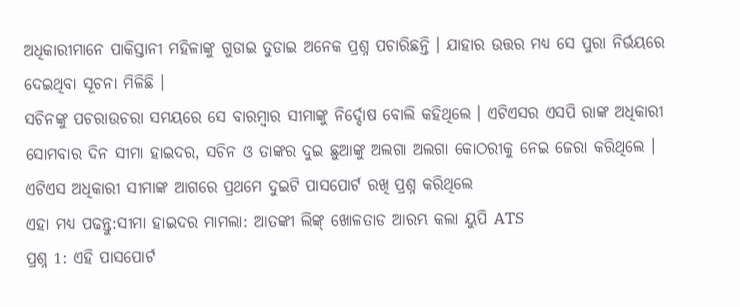ଅଧିକାରୀମାନେ ପାକିସ୍ତାନୀ ମହିଳାଙ୍କୁ ଗୁଡାଇ ତୁଡାଇ ଅନେକ ପ୍ରଶ୍ନ ପଚାରିଛନ୍ତି । ଯାହାର ଉତ୍ତର ମଧ୍ୟ ସେ ପୁରା ନିର୍ଭୟରେ ଦେଇଥିବା ସୂଚନା ମିଳିଛି ।
ସଚିନଙ୍କୁ ପଚରାଉଚରା ସମୟରେ ସେ ବାରମ୍ବାର ସୀମାଙ୍କୁ ନିର୍ଦ୍ଦୋଷ ବୋଲି କହିଥିଲେ । ଏଟିଏସର ଏସପି ରାଙ୍କ ଅଧିକାରୀ ସୋମବାର ଦିନ ସୀମା ହାଇଦର, ସଚିନ ଓ ତାଙ୍କର ଦୁଇ ଛୁଆଙ୍କୁ ଅଲଗା ଅଲଗା କୋଠରୀକୁ ନେଇ ଜେରା କରିଥିଲେ । ଏଟିଏସ ଅଧିକାରୀ ସୀମାଙ୍କ ଆଗରେ ପ୍ରଥମେ ଦୁଇଟି ପାସପୋର୍ଟ ରଖି ପ୍ରଶ୍ନ କରିଥିଲେ
ଏହା ମଧ୍ୟ ପଢନ୍ତୁ:ସୀମା ହାଇଦର ମାମଲା: ଆତଙ୍କୀ ଲିଙ୍କ୍ ଖୋଳତାଡ ଆରମ୍ଭ କଲା ୟୁପି ATS
ପ୍ରଶ୍ନ 1: ଏହି ପାସପୋର୍ଟ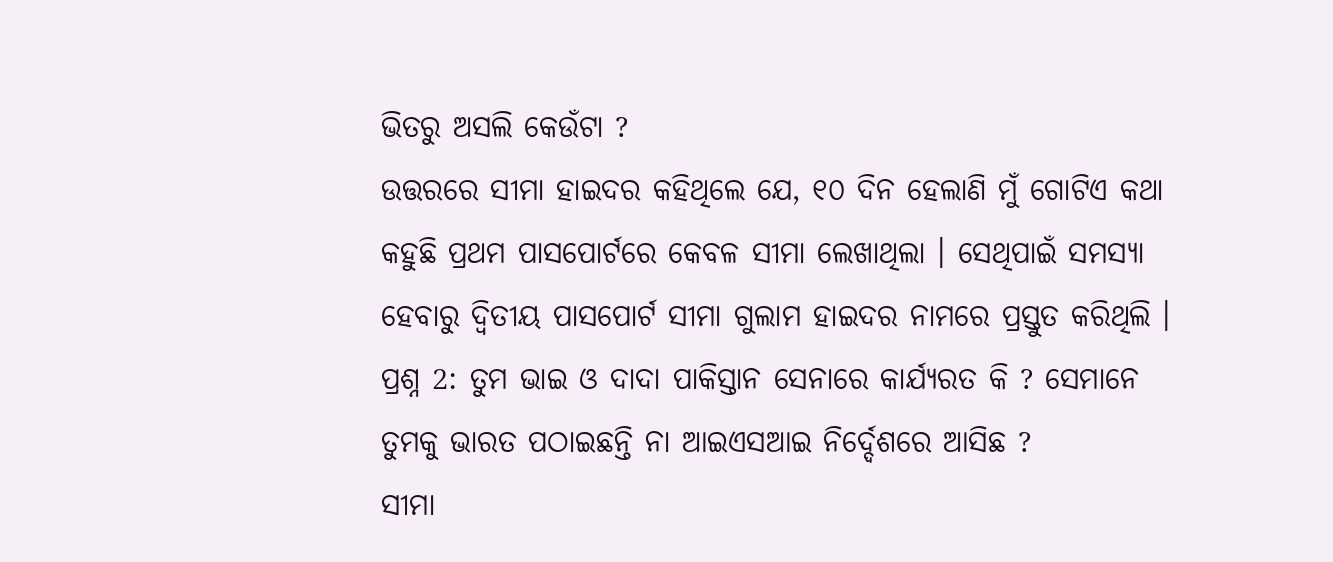ଭିତରୁ ଅସଲି କେଉଁଟା ?
ଉତ୍ତରରେ ସୀମା ହାଇଦର କହିଥିଲେ ଯେ, ୧୦ ଦିନ ହେଲାଣି ମୁଁ ଗୋଟିଏ କଥା କହୁଛି ପ୍ରଥମ ପାସପୋର୍ଟରେ କେବଳ ସୀମା ଲେଖାଥିଲା । ସେଥିପାଇଁ ସମସ୍ୟା ହେବାରୁ ଦ୍ବିତୀୟ ପାସପୋର୍ଟ ସୀମା ଗୁଲାମ ହାଇଦର ନାମରେ ପ୍ରସ୍ତୁତ କରିଥିଲି ।
ପ୍ରଶ୍ନ 2: ତୁମ ଭାଇ ଓ ଦାଦା ପାକିସ୍ତାନ ସେନାରେ କାର୍ଯ୍ୟରତ କି ? ସେମାନେ ତୁମକୁ ଭାରତ ପଠାଇଛନ୍ତି ନା ଆଇଏସଆଇ ନିର୍ଦ୍ଦେଶରେ ଆସିଛ ?
ସୀମା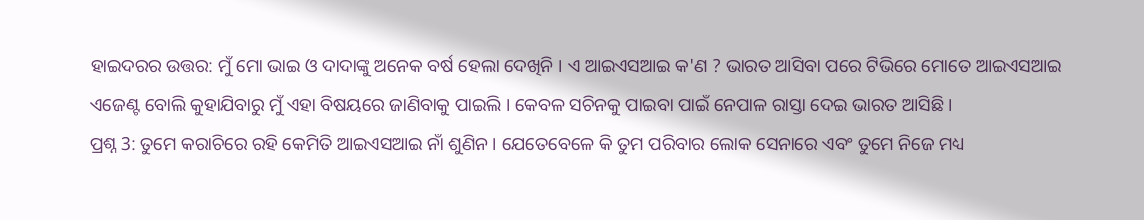ହାଇଦରର ଉତ୍ତର: ମୁଁ ମୋ ଭାଇ ଓ ଦାଦାଙ୍କୁ ଅନେକ ବର୍ଷ ହେଲା ଦେଖିନି । ଏ ଆଇଏସଆଇ କ'ଣ ? ଭାରତ ଆସିବା ପରେ ଟିଭିରେ ମୋତେ ଆଇଏସଆଇ ଏଜେଣ୍ଟ ବୋଲି କୁହାଯିବାରୁ ମୁଁ ଏହା ବିଷୟରେ ଜାଣିବାକୁ ପାଇଲି । କେବଳ ସଚିନକୁ ପାଇବା ପାଇଁ ନେପାଳ ରାସ୍ତା ଦେଇ ଭାରତ ଆସିଛି ।
ପ୍ରଶ୍ନ 3: ତୁମେ କରାଚିରେ ରହି କେମିତି ଆଇଏସଆଇ ନାଁ ଶୁଣିନ । ଯେତେବେଳେ କି ତୁମ ପରିବାର ଲୋକ ସେନାରେ ଏବଂ ତୁମେ ନିଜେ ମଧ୍ୟ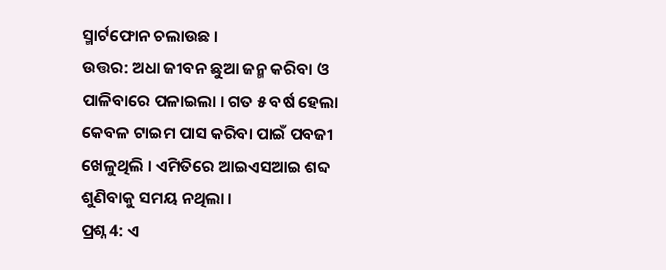ସ୍ମାର୍ଟଫୋନ ଚଲାଉଛ ।
ଉତ୍ତର: ଅଧା ଜୀବନ ଛୁଆ ଜନ୍ମ କରିବା ଓ ପାଳିବାରେ ପଳାଇଲା । ଗତ ୫ ବର୍ଷ ହେଲା କେବଳ ଟାଇମ ପାସ କରିବା ପାଇଁ ପବଜୀ ଖେଳୁଥିଲି । ଏମିତିରେ ଆଇଏସଆଇ ଶବ୍ଦ ଶୁଣିବାକୁ ସମୟ ନଥିଲା ।
ପ୍ରଶ୍ନ 4: ଏ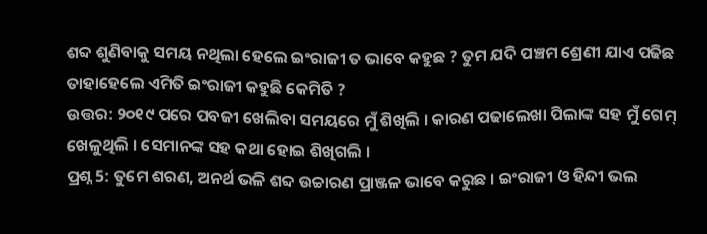ଶବ୍ଦ ଶୁଣିବାକୁ ସମୟ ନଥିଲା ହେଲେ ଇଂରାଜୀ ତ ଭାବେ କହୁଛ ? ତୁମ ଯଦି ପଞ୍ଚମ ଶ୍ରେଣୀ ଯାଏ ପଢିଛ ତାହାହେଲେ ଏମିତି ଇଂରାଜୀ କହୁଛି କେମିତି ?
ଉତ୍ତର: ୨୦୧୯ ପରେ ପବଜୀ ଖେଲିବା ସମୟରେ ମୁଁ ଶିଖିଲି । କାରଣ ପଢାଲେଖା ପିଲାଙ୍କ ସହ ମୁଁ ଗେମ୍ ଖେଳୁଥିଲି । ସେମାନଙ୍କ ସହ କଥା ହୋଇ ଶିଖିଗଲି ।
ପ୍ରଶ୍ନ 5: ତୁମେ ଶରଣ, ଅନର୍ଥ ଭଳି ଶବ୍ଦ ଉଚ୍ଚାରଣ ପ୍ରାଞ୍ଜଳ ଭାବେ କରୁଛ । ଇଂରାଜୀ ଓ ହିନ୍ଦୀ ଭଲ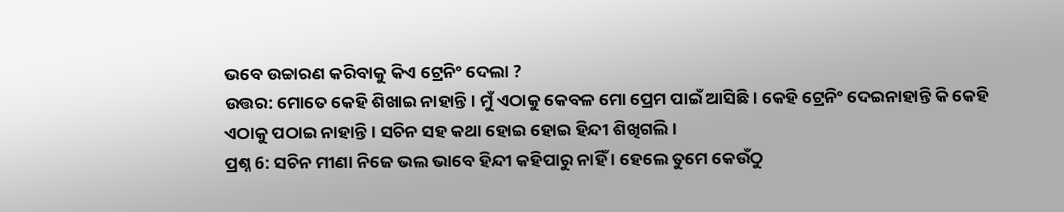ଭବେ ଉଚ୍ଚାରଣ କରିବାକୁ କିଏ ଟ୍ରେନିଂ ଦେଲା ?
ଉତ୍ତର: ମୋତେ କେହି ଶିଖାଇ ନାହାନ୍ତି । ମୁଁ ଏଠାକୁ କେବଳ ମୋ ପ୍ରେମ ପାଇଁ ଆସିଛି । କେହି ଟ୍ରେନିଂ ଦେଇନାହାନ୍ତି କି କେହି ଏଠାକୁ ପଠାଇ ନାହାନ୍ତି । ସଚିନ ସହ କଥା ହୋଇ ହୋଇ ହିନ୍ଦୀ ଶିଖିଗଲି ।
ପ୍ରଶ୍ନ 6: ସଚିନ ମୀଣା ନିଜେ ଭଲ ଭାବେ ହିନ୍ଦୀ କହିପାରୁ ନାହିଁ । ହେଲେ ତୁମେ କେଉଁଠୁ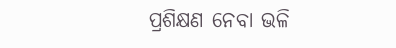ପ୍ରଶିକ୍ଷଣ ନେବା ଭଳି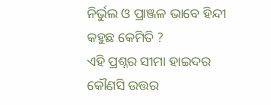ନିର୍ଭୁଲ ଓ ପ୍ରାଞ୍ଜଳ ଭାବେ ହିନ୍ଦୀ କହୁଛ କେମିତି ?
ଏହି ପ୍ରଶ୍ନର ସୀମା ହାଇଦର କୌଣସି ଉତ୍ତର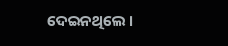ଦେଇନଥିଲେ ।